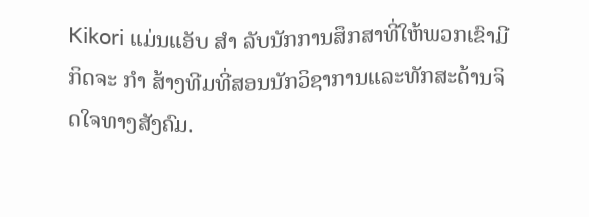Kikori ແມ່ນແອັບ ສຳ ລັບນັກການສຶກສາທີ່ໃຫ້ພວກເຂົາມີກິດຈະ ກຳ ສ້າງທີມທີ່ສອນນັກວິຊາການແລະທັກສະດ້ານຈິດໃຈທາງສັງຄົມ.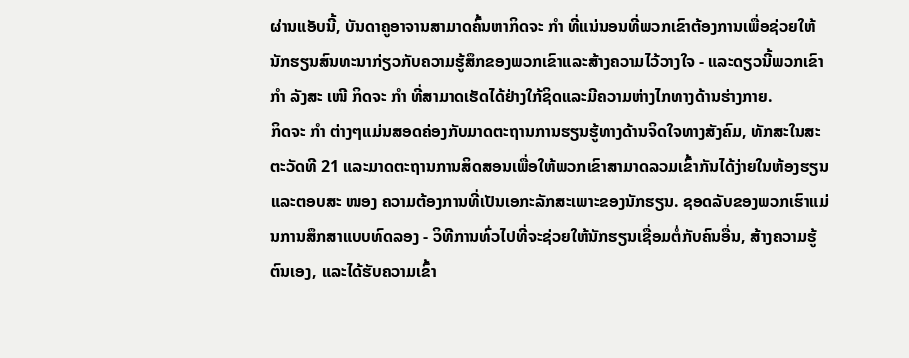ຜ່ານແອັບນີ້, ບັນດາຄູອາຈານສາມາດຄົ້ນຫາກິດຈະ ກຳ ທີ່ແນ່ນອນທີ່ພວກເຂົາຕ້ອງການເພື່ອຊ່ວຍໃຫ້ນັກຮຽນສົນທະນາກ່ຽວກັບຄວາມຮູ້ສຶກຂອງພວກເຂົາແລະສ້າງຄວາມໄວ້ວາງໃຈ - ແລະດຽວນີ້ພວກເຂົາ ກຳ ລັງສະ ເໜີ ກິດຈະ ກຳ ທີ່ສາມາດເຮັດໄດ້ຢ່າງໃກ້ຊິດແລະມີຄວາມຫ່າງໄກທາງດ້ານຮ່າງກາຍ.
ກິດຈະ ກຳ ຕ່າງໆແມ່ນສອດຄ່ອງກັບມາດຕະຖານການຮຽນຮູ້ທາງດ້ານຈິດໃຈທາງສັງຄົມ, ທັກສະໃນສະຕະວັດທີ 21 ແລະມາດຕະຖານການສິດສອນເພື່ອໃຫ້ພວກເຂົາສາມາດລວມເຂົ້າກັນໄດ້ງ່າຍໃນຫ້ອງຮຽນແລະຕອບສະ ໜອງ ຄວາມຕ້ອງການທີ່ເປັນເອກະລັກສະເພາະຂອງນັກຮຽນ. ຊອດລັບຂອງພວກເຮົາແມ່ນການສຶກສາແບບທົດລອງ - ວິທີການທົ່ວໄປທີ່ຈະຊ່ວຍໃຫ້ນັກຮຽນເຊື່ອມຕໍ່ກັບຄົນອື່ນ, ສ້າງຄວາມຮູ້ຕົນເອງ, ແລະໄດ້ຮັບຄວາມເຂົ້າ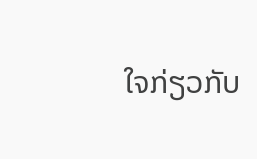ໃຈກ່ຽວກັບ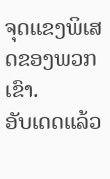ຈຸດແຂງພິເສດຂອງພວກເຂົາ.
ອັບເດດແລ້ວ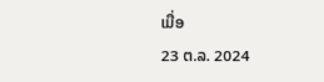ເມື່ອ
23 ຕ.ລ. 2024